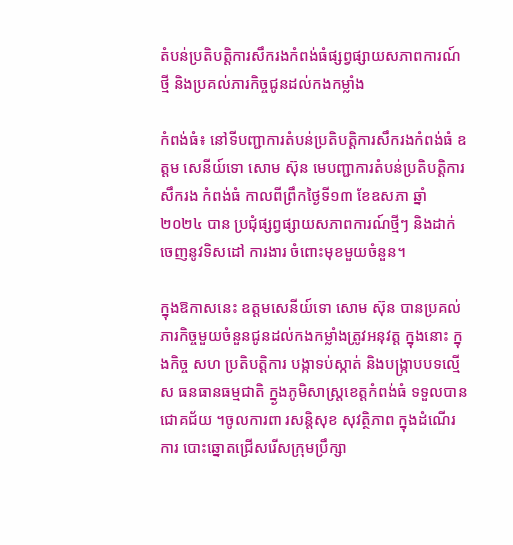តំបន់ប្រតិបត្តិការសឹករងកំពង់ធំផ្សព្វផ្សាយសភាពការណ៍ថ្មី និងប្រគល់ភារកិច្ចជូនដល់កងកម្លាំង

កំពង់ធំ៖ នៅទីបញ្ជាការតំបន់ប្រតិបត្តិការសឹករងកំពង់ធំ ឧត្តម សេនីយ៍ទោ សោម ស៊ុន មេបញ្ជាការតំបន់ប្រតិបត្តិការ សឹករង កំពង់ធំ កាលពីព្រឹកថ្ងៃទី១៣ ខែឧសភា ឆ្នាំ២០២៤ បាន ប្រជុំផ្សព្វផ្សាយសភាពការណ៍ថ្មីៗ និងដាក់ចេញនូវទិសដៅ ការងារ ចំពោះមុខមួយចំនួន។

ក្នុងឱកាសនេះ ឧត្តមសេនីយ៍ទោ សោម ស៊ុន បានប្រគល់ ភារកិច្ចមួយចំនួនជូនដល់កងកម្លាំងត្រូវអនុវត្ត ក្នុងនោះ ក្នុងកិច្ច សហ ប្រតិបត្តិការ បង្កាទប់ស្កាត់ និងបង្ក្រាបបទល្មើស ធនធានធម្មជាតិ ក្ន្ងងភូមិសាស្ត្រខេត្តកំពង់ធំ ទទួលបាន ជោគជ័យ ។ចូលការពា រសន្តិសុខ សុវត្ថិភាព ក្នុងដំណើរការ បោះឆ្នោតជ្រើសរើសក្រុមប្រឹក្សា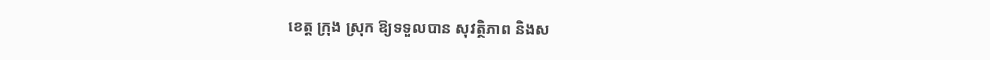ខេត្ត ក្រុង ស្រុក ឱ្យទទួលបាន សុវត្ថិភាព និងស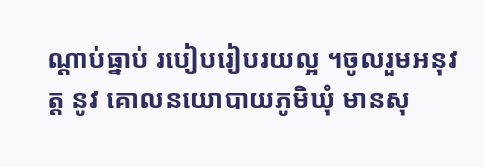ណ្ដាប់ធ្នាប់ របៀបរៀបរយល្អ ។ចូលរួមអនុវត្ត នូវ គោលនយោបាយភូមិឃុំ មានសុ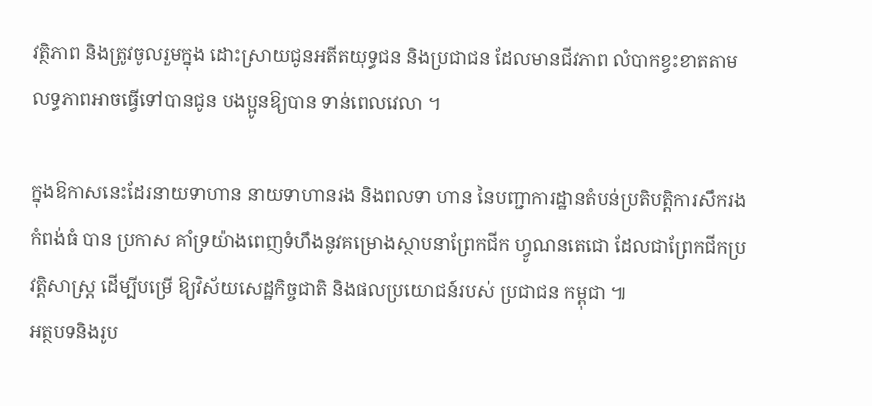វត្ថិភាព និងត្រូវចូលរួមក្នុង ដោះស្រាយជូនអតីតយុទ្ធជន និងប្រជាជន ដែលមានជីវភាព លំបាកខ្វះខាតតាមលទ្ធភាពអាចធ្វើទៅបានជូន បងប្អូនឱ្យបាន ទាន់ពេលវេលា ។

ក្នុងឱកាសនេះដែរនាយទាហាន នាយទាហានរង និងពលទា ហាន នៃបញ្ជាការដ្ឋានតំបន់ប្រតិបត្តិការសឹករងកំពង់ធំ បាន ប្រកាស គាំទ្រយ៉ាងពេញទំហឹងនូវគម្រោងស្ថាបនាព្រែកជីក ហ្វូណនតេជោ ដែលជាព្រែកជីកប្រវត្តិសាស្ត្រ ដើម្បីបម្រើ ឱ្យវិស័យសេដ្ឋកិច្ចជាតិ និងផលប្រយោជន៍របស់ ប្រជាជន កម្ពុជា ៕
អត្ថបទនិងរូប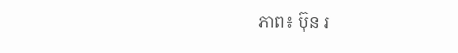ភាព៖ ប៊ុន រ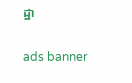ដ្ឋា

ads banner